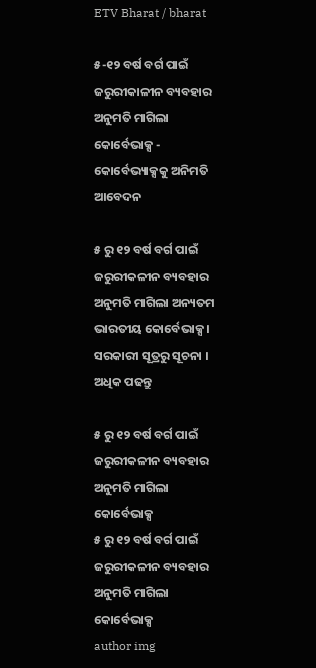ETV Bharat / bharat

୫-୧୨ ବର୍ଷ ବର୍ଗ ପାଇଁ ଜରୁରୀକାଳୀନ ବ୍ୟବହାର ଅନୁମତି ମାଗିଲା କୋର୍ବେଭାକ୍ସ - କୋର୍ବେଭ୍ୟାକ୍ସକୁ ଅନିମତି ଆବେଦନ

୫ ରୁ ୧୨ ବର୍ଷ ବର୍ଗ ପାଇଁ ଜରୁରୀକଳୀନ ବ୍ୟବହାର ଅନୁମତି ମାଗିଲା ଅନ୍ୟତମ ଭାରତୀୟ କୋର୍ବେଭାକ୍ସ । ସରକାରୀ ସୂତ୍ରରୁ ସୂଚନା । ଅଧିକ ପଢନ୍ତୁ

୫ ରୁ ୧୨ ବର୍ଷ ବର୍ଗ ପାଇଁ ଜରୁରୀକଳୀନ ବ୍ୟବହାର ଅନୁମତି ମାଗିଲା କୋର୍ବେଭାକ୍ସ
୫ ରୁ ୧୨ ବର୍ଷ ବର୍ଗ ପାଇଁ ଜରୁରୀକଳୀନ ବ୍ୟବହାର ଅନୁମତି ମାଗିଲା କୋର୍ବେଭାକ୍ସ
author img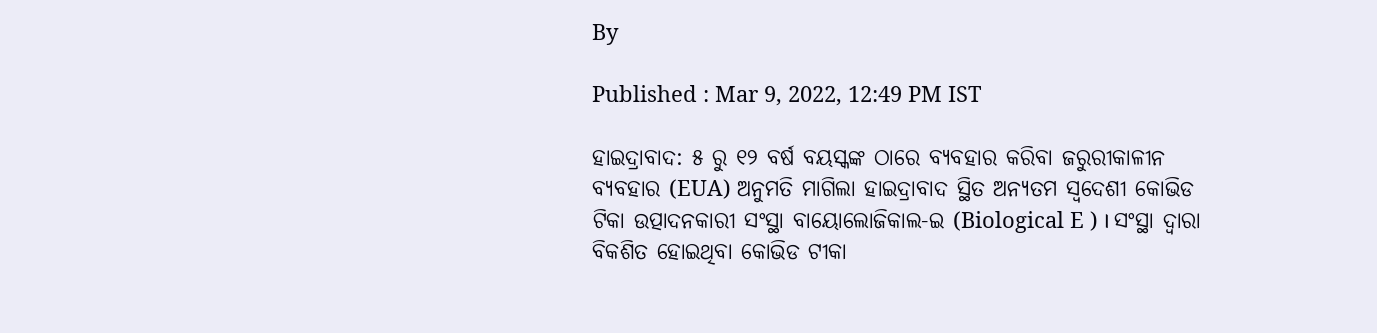By

Published : Mar 9, 2022, 12:49 PM IST

ହାଇଦ୍ରାବାଦ: ୫ ରୁ ୧୨ ବର୍ଷ ବୟସ୍କଙ୍କ ଠାରେ ବ୍ୟବହାର କରିବା ଜରୁରୀକାଳୀନ ବ୍ୟବହାର (EUA) ଅନୁମତି ମାଗିଲା ହାଇଦ୍ରାବାଦ ସ୍ଥିତ ଅନ୍ୟତମ ସ୍ବଦେଶୀ କୋଭିଡ ଟିକା ଉତ୍ପାଦନକାରୀ ସଂସ୍ଥା ବାୟୋଲୋଜିକାଲ-ଇ (Biological E ) । ସଂସ୍ଥା ଦ୍ବାରା ବିକଶିତ ହୋଇଥିବା କୋଭିଡ ଟୀକା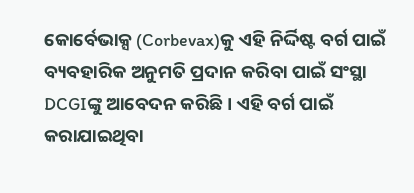କୋର୍ବେଭାକ୍ସ (Corbevax)କୁ ଏହି ନିର୍ଦ୍ଦିଷ୍ଟ ବର୍ଗ ପାଇଁ ବ୍ୟବହାରିକ ଅନୁମତି ପ୍ରଦାନ କରିବା ପାଇଁ ସଂସ୍ଥା DCGIଙ୍କୁ ଆବେଦନ କରିଛି । ଏହି ବର୍ଗ ପାଇଁ କରାଯାଇଥିବା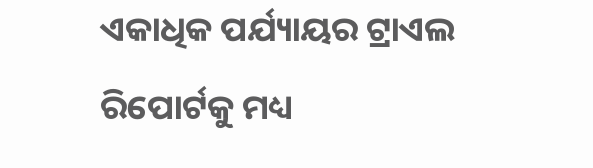ଏକାଧିକ ପର୍ଯ୍ୟାୟର ଟ୍ରାଏଲ ରିପୋର୍ଟକୁ ମଧ୍ୟ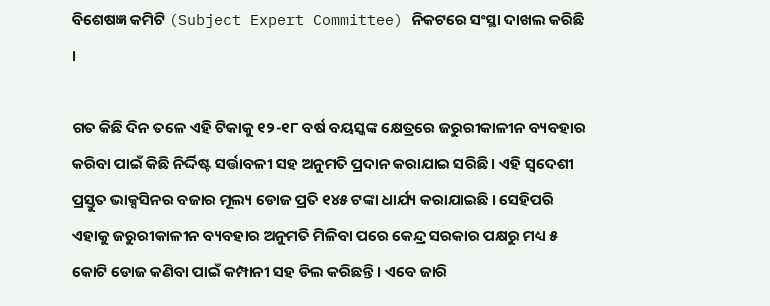ବିଶେଷଜ୍ଞ କମିଟି (Subject Expert Committee) ନିକଟରେ ସଂସ୍ଥା ଦାଖଲ କରିଛି ।

ଗତ କିଛି ଦିନ ତଳେ ଏହି ଟିକାକୁ ୧୨-୧୮ ବର୍ଷ ବୟସ୍କଙ୍କ କ୍ଷେତ୍ରରେ ଜରୁରୀକାଳୀନ ବ୍ୟବହାର କରିବା ପାଇଁ କିଛି ନିର୍ଦ୍ଦିଷ୍ଟ ସର୍ତ୍ତାବଳୀ ସହ ଅନୁମତି ପ୍ରଦାନ କରାଯାଇ ସରିଛି । ଏହି ସ୍ବଦେଶୀ ପ୍ରସ୍ତୁତ ଭାକ୍ସସିନର ବଜାର ମୂଲ୍ୟ ଡୋଜ ପ୍ରତି ୧୪୫ ଟଙ୍କା ଧାର୍ଯ୍ୟ କରାଯାଇଛି । ସେହିପରି ଏହାକୁ ଜରୁରୀକାଳୀନ ବ୍ୟବହାର ଅନୁମତି ମିଳିବା ପରେ କେନ୍ଦ୍ର ସରକାର ପକ୍ଷରୁ ମଧ୍ୟ ୫ କୋଟି ଡୋଜ କଣିବା ପାଇଁ କମ୍ପାନୀ ସହ ଡିଲ କରିଛନ୍ତି । ଏବେ ଜାରି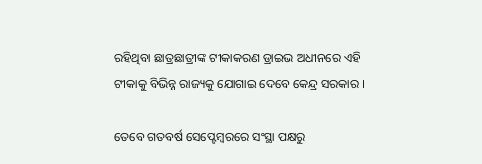ରହିଥିବା ଛାତ୍ରଛାତ୍ରୀଙ୍କ ଟୀକାକରଣ ଡ୍ରାଇଭ ଅଧୀନରେ ଏହି ଟୀକାକୁ ବିଭିନ୍ନ ରାଜ୍ୟକୁ ଯୋଗାଇ ଦେବେ କେନ୍ଦ୍ର ସରକାର ।

ତେବେ ଗତବର୍ଷ ସେପ୍ଟେମ୍ବରରେ ସଂସ୍ଥା ପକ୍ଷରୁ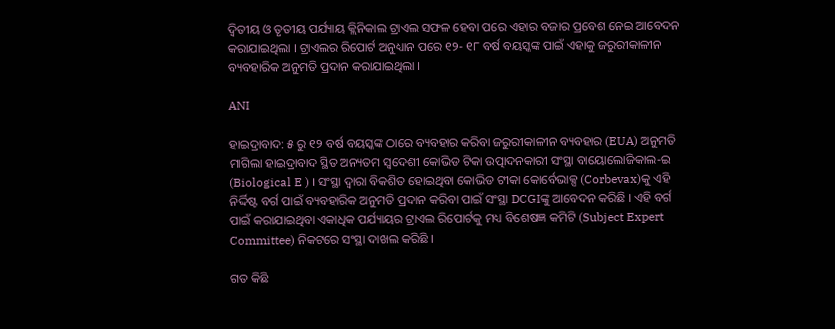ଦ୍ବିତୀୟ ଓ ତୃତୀୟ ପର୍ଯ୍ୟାୟ କ୍ଲିନିକାଲ ଟ୍ରାଏଲ ସଫଳ ହେବା ପରେ ଏହାର ବଜାର ପ୍ରବେଶ ନେଇ ଆବେଦନ କରାଯାଇଥିଲା । ଟ୍ରାଏଲର ରିପୋର୍ଟ ଅନୁଧ୍ୟାନ ପରେ ୧୨- ୧୮ ବର୍ଷ ବୟସ୍କଙ୍କ ପାଇଁ ଏହାକୁ ଜରୁରୀକାଳୀନ ବ୍ୟବହାରିକ ଅନୁମତି ପ୍ରଦାନ କରାଯାଇଥିଲା ।

ANI

ହାଇଦ୍ରାବାଦ: ୫ ରୁ ୧୨ ବର୍ଷ ବୟସ୍କଙ୍କ ଠାରେ ବ୍ୟବହାର କରିବା ଜରୁରୀକାଳୀନ ବ୍ୟବହାର (EUA) ଅନୁମତି ମାଗିଲା ହାଇଦ୍ରାବାଦ ସ୍ଥିତ ଅନ୍ୟତମ ସ୍ବଦେଶୀ କୋଭିଡ ଟିକା ଉତ୍ପାଦନକାରୀ ସଂସ୍ଥା ବାୟୋଲୋଜିକାଲ-ଇ (Biological E ) । ସଂସ୍ଥା ଦ୍ବାରା ବିକଶିତ ହୋଇଥିବା କୋଭିଡ ଟୀକା କୋର୍ବେଭାକ୍ସ (Corbevax)କୁ ଏହି ନିର୍ଦ୍ଦିଷ୍ଟ ବର୍ଗ ପାଇଁ ବ୍ୟବହାରିକ ଅନୁମତି ପ୍ରଦାନ କରିବା ପାଇଁ ସଂସ୍ଥା DCGIଙ୍କୁ ଆବେଦନ କରିଛି । ଏହି ବର୍ଗ ପାଇଁ କରାଯାଇଥିବା ଏକାଧିକ ପର୍ଯ୍ୟାୟର ଟ୍ରାଏଲ ରିପୋର୍ଟକୁ ମଧ୍ୟ ବିଶେଷଜ୍ଞ କମିଟି (Subject Expert Committee) ନିକଟରେ ସଂସ୍ଥା ଦାଖଲ କରିଛି ।

ଗତ କିଛି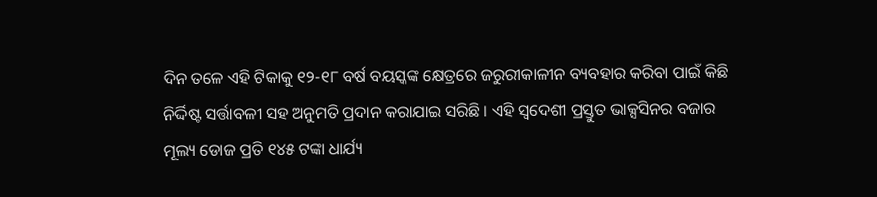ଦିନ ତଳେ ଏହି ଟିକାକୁ ୧୨-୧୮ ବର୍ଷ ବୟସ୍କଙ୍କ କ୍ଷେତ୍ରରେ ଜରୁରୀକାଳୀନ ବ୍ୟବହାର କରିବା ପାଇଁ କିଛି ନିର୍ଦ୍ଦିଷ୍ଟ ସର୍ତ୍ତାବଳୀ ସହ ଅନୁମତି ପ୍ରଦାନ କରାଯାଇ ସରିଛି । ଏହି ସ୍ବଦେଶୀ ପ୍ରସ୍ତୁତ ଭାକ୍ସସିନର ବଜାର ମୂଲ୍ୟ ଡୋଜ ପ୍ରତି ୧୪୫ ଟଙ୍କା ଧାର୍ଯ୍ୟ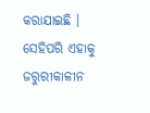କରାଯାଇଛି । ସେହିପରି ଏହାକୁ ଜରୁରୀକାଳୀନ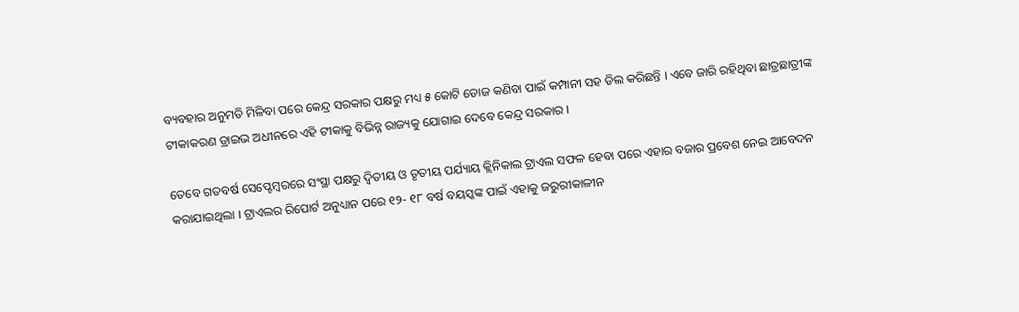ବ୍ୟବହାର ଅନୁମତି ମିଳିବା ପରେ କେନ୍ଦ୍ର ସରକାର ପକ୍ଷରୁ ମଧ୍ୟ ୫ କୋଟି ଡୋଜ କଣିବା ପାଇଁ କମ୍ପାନୀ ସହ ଡିଲ କରିଛନ୍ତି । ଏବେ ଜାରି ରହିଥିବା ଛାତ୍ରଛାତ୍ରୀଙ୍କ ଟୀକାକରଣ ଡ୍ରାଇଭ ଅଧୀନରେ ଏହି ଟୀକାକୁ ବିଭିନ୍ନ ରାଜ୍ୟକୁ ଯୋଗାଇ ଦେବେ କେନ୍ଦ୍ର ସରକାର ।

ତେବେ ଗତବର୍ଷ ସେପ୍ଟେମ୍ବରରେ ସଂସ୍ଥା ପକ୍ଷରୁ ଦ୍ବିତୀୟ ଓ ତୃତୀୟ ପର୍ଯ୍ୟାୟ କ୍ଲିନିକାଲ ଟ୍ରାଏଲ ସଫଳ ହେବା ପରେ ଏହାର ବଜାର ପ୍ରବେଶ ନେଇ ଆବେଦନ କରାଯାଇଥିଲା । ଟ୍ରାଏଲର ରିପୋର୍ଟ ଅନୁଧ୍ୟାନ ପରେ ୧୨- ୧୮ ବର୍ଷ ବୟସ୍କଙ୍କ ପାଇଁ ଏହାକୁ ଜରୁରୀକାଳୀନ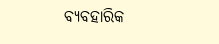ବ୍ୟବହାରିକ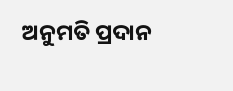ଅନୁମତି ପ୍ରଦାନ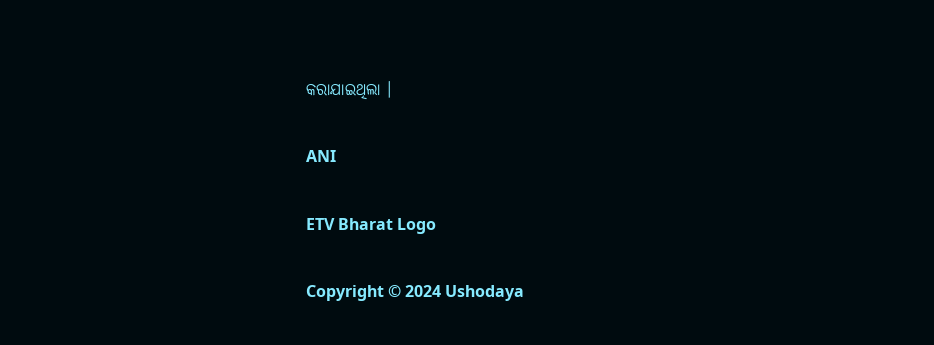କରାଯାଇଥିଲା ।

ANI

ETV Bharat Logo

Copyright © 2024 Ushodaya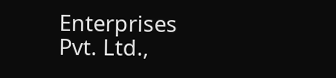Enterprises Pvt. Ltd.,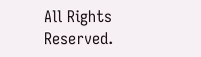All Rights Reserved.